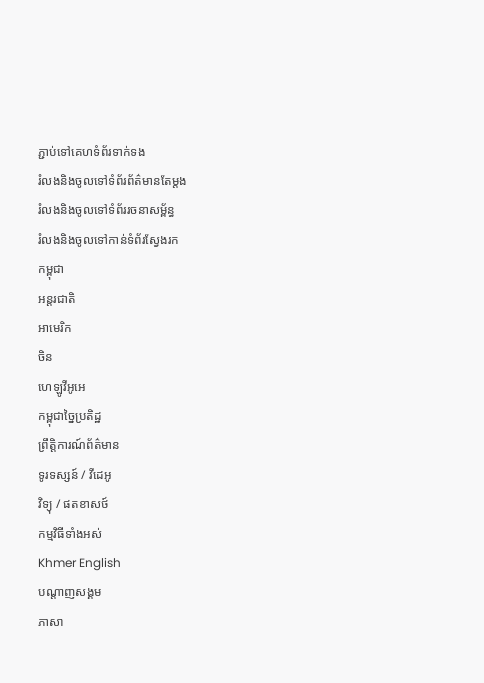ភ្ជាប់ទៅគេហទំព័រទាក់ទង
រំលងនិងចូលទៅទំព័រព័ត៌មានតែម្តង
រំលងនិងចូលទៅទំព័ររចនាសម្ព័ន្ធ
រំលងនិងចូលទៅកាន់ទំព័រស្វែងរក
កម្ពុជា
អន្តរជាតិ
អាមេរិក
ចិន
ហេឡូវីអូអេ
កម្ពុជាច្នៃប្រតិដ្ឋ
ព្រឹត្តិការណ៍ព័ត៌មាន
ទូរទស្សន៍ / វីដេអូ
វិទ្យុ / ផតខាសថ៍
កម្មវិធីទាំងអស់
Khmer English
បណ្តាញសង្គម
ភាសា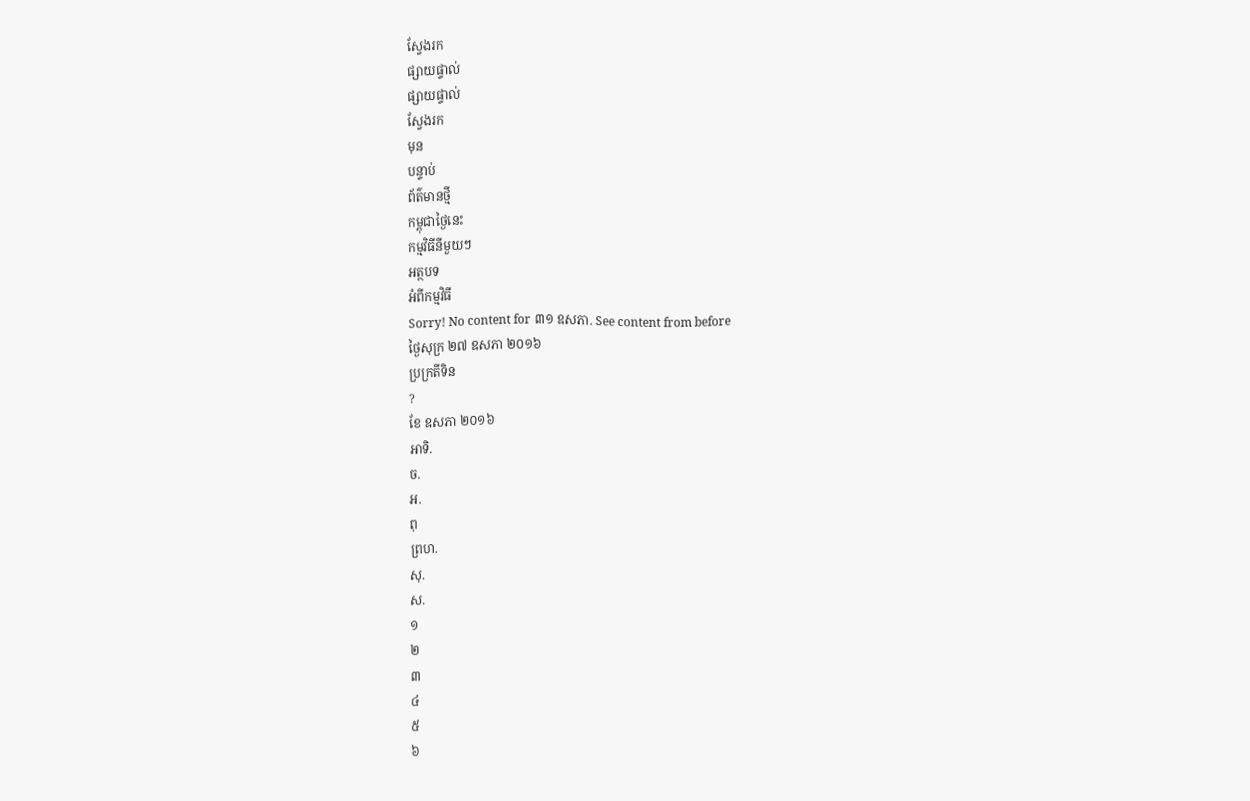ស្វែងរក
ផ្សាយផ្ទាល់
ផ្សាយផ្ទាល់
ស្វែងរក
មុន
បន្ទាប់
ព័ត៌មានថ្មី
កម្ពុជាថ្ងៃនេះ
កម្មវិធីនីមួយៗ
អត្ថបទ
អំពីកម្មវិធី
Sorry! No content for ៣១ ឧសភា. See content from before
ថ្ងៃសុក្រ ២៧ ឧសភា ២០១៦
ប្រក្រតីទិន
?
ខែ ឧសភា ២០១៦
អាទិ.
ច.
អ.
ពុ
ព្រហ.
សុ.
ស.
១
២
៣
៤
៥
៦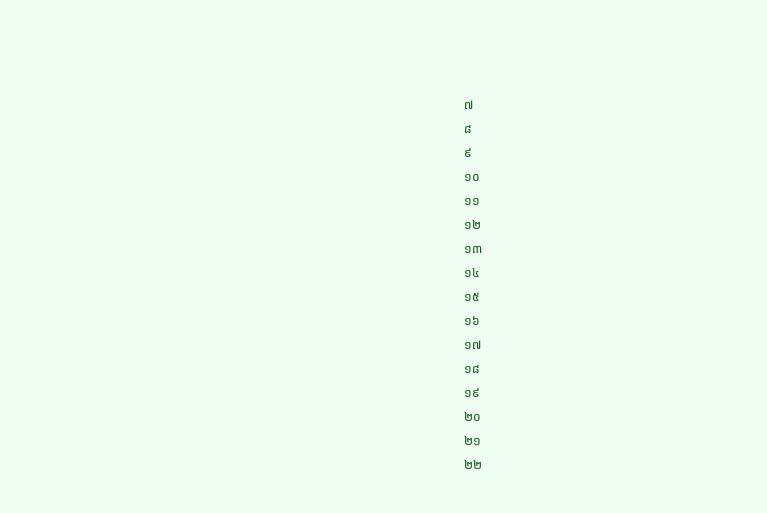៧
៨
៩
១០
១១
១២
១៣
១៤
១៥
១៦
១៧
១៨
១៩
២០
២១
២២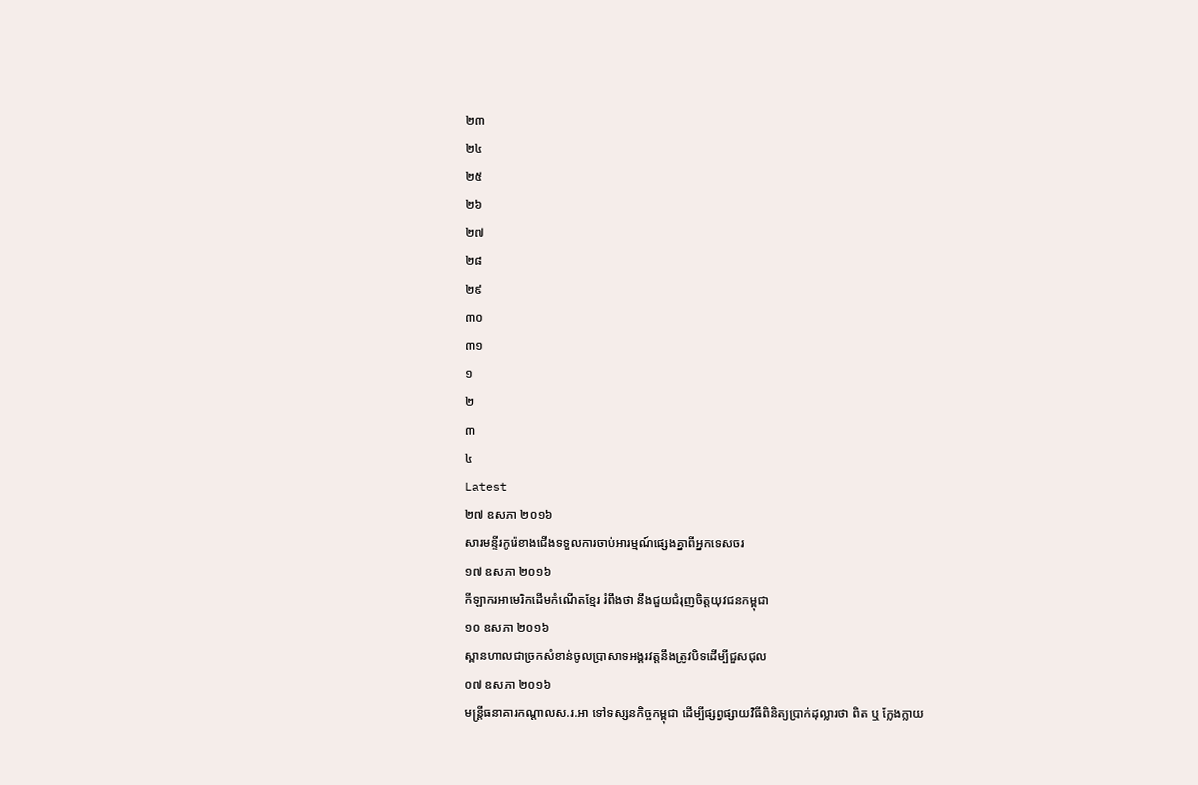២៣
២៤
២៥
២៦
២៧
២៨
២៩
៣០
៣១
១
២
៣
៤
Latest
២៧ ឧសភា ២០១៦
សារមន្ទីរកូរ៉េខាងជើងទទួលការចាប់អារម្មណ៍ផ្សេងគ្នាពីអ្នកទេសចរ
១៧ ឧសភា ២០១៦
កីឡាករអាមេរិកដើមកំណើតខ្មែរ រំពឹងថា នឹងជួយជំរុញចិត្តយុវជនកម្ពុជា
១០ ឧសភា ២០១៦
ស្ពានហាលជាច្រកសំខាន់ចូលប្រាសាទអង្គរវត្តនឹងត្រូវបិទដើម្បីជួសជុល
០៧ ឧសភា ២០១៦
មន្រ្តីធនាគារកណ្តាលស.រ.អា ទៅទស្សនកិច្ចកម្ពុជា ដើម្បីផ្សព្វផ្សាយវិធីពិនិត្យប្រាក់ដុល្លារថា ពិត ឬ ក្លែងក្លាយ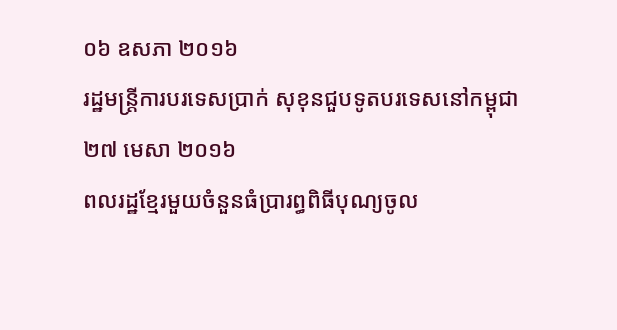០៦ ឧសភា ២០១៦
រដ្ឋមន្ត្រីការបរទេសប្រាក់ សុខុនជួបទូតបរទេសនៅកម្ពុជា
២៧ មេសា ២០១៦
ពលរដ្ឋខ្មែរមួយចំនួនធំប្រារព្ធពិធីបុណ្យចូល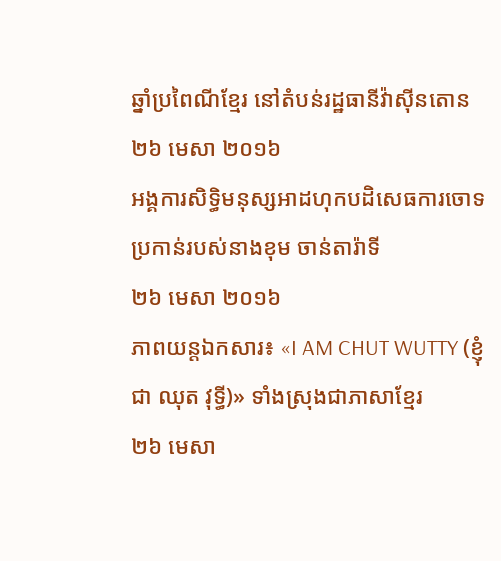ឆ្នាំប្រពៃណីខ្មែរ នៅតំបន់រដ្ឋធានីវ៉ាស៊ីនតោន
២៦ មេសា ២០១៦
អង្គការសិទ្ធិមនុស្សអាដហុកបដិសេធការចោទប្រកាន់របស់នាងខុម ចាន់តារ៉ាទី
២៦ មេសា ២០១៦
ភាពយន្តឯកសារ៖ «I AM CHUT WUTTY (ខ្ញុំជា ឈុត វុទ្ធី)» ទាំងស្រុងជាភាសាខ្មែរ
២៦ មេសា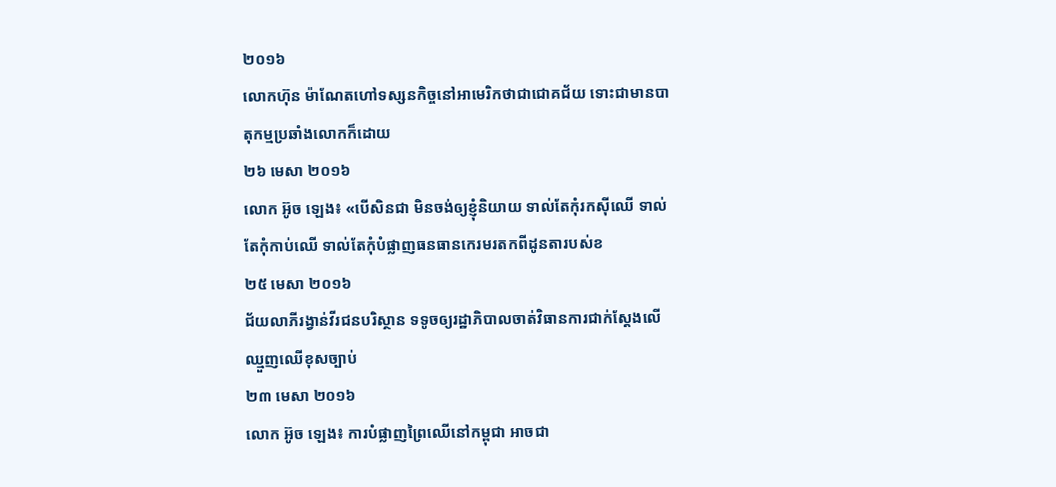២០១៦
លោកហ៊ុន ម៉ាណែតហៅទស្សនកិច្ចនៅអាមេរិកថាជាជោគជ័យ ទោះជាមានបាតុកម្មប្រឆាំងលោកក៏ដោយ
២៦ មេសា ២០១៦
លោក អ៊ូច ឡេង៖ «បើសិនជា មិនចង់ឲ្យខ្ញុំនិយាយ ទាល់តែកុំរកស៊ីឈើ ទាល់តែកុំកាប់ឈើ ទាល់តែកុំបំផ្លាញធនធានកេរមរតកពីដូនតារបស់ខ
២៥ មេសា ២០១៦
ជ័យលាភីរង្វាន់វីរជនបរិស្ថាន ទទូចឲ្យរដ្ឋាភិបាលចាត់វិធានការជាក់ស្តែងលើឈ្មួញឈើខុសច្បាប់
២៣ មេសា ២០១៦
លោក អ៊ូច ឡេង៖ ការបំផ្លាញព្រៃឈើនៅកម្ពុជា អាចជា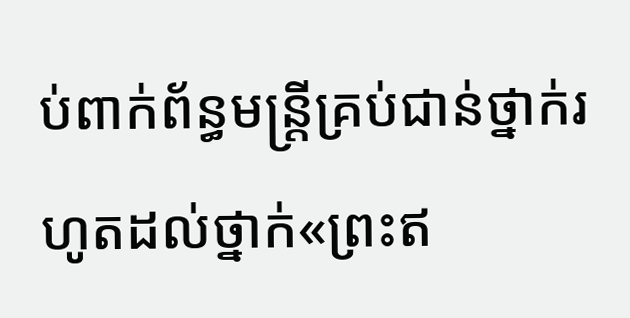ប់ពាក់ព័ន្ធមន្ត្រីគ្រប់ជាន់ថ្នាក់រហូតដល់ថ្នាក់«ព្រះឥ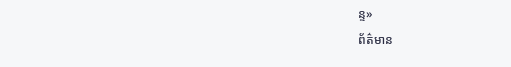ន្ទ»
ព័ត៌មាន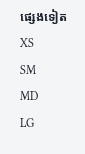ផ្សេងទៀត
XS
SM
MD
LG